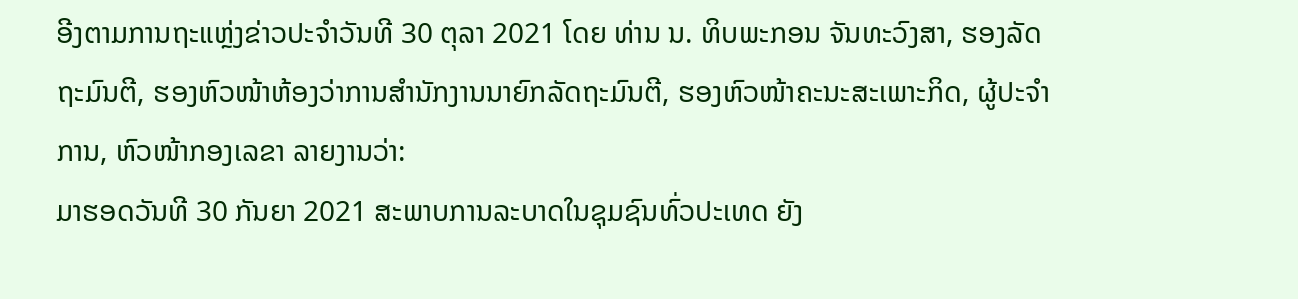ອີງຕາມການຖະແຫຼ່ງຂ່າວປະຈຳວັນທີ 30 ຕຸລາ 2021 ໂດຍ ທ່ານ ນ. ທິບພະກອນ ຈັນທະວົງສາ, ຮອງລັດຖະມົນຕີ, ຮອງຫົວໜ້າຫ້ອງວ່າການສໍານັກງານນາຍົກລັດຖະມົນຕີ, ຮອງຫົວໜ້າຄະນະສະເພາະກິດ, ຜູ້ປະຈຳການ, ຫົວໜ້າກອງເລຂາ ລາຍງານວ່າ:
ມາຮອດວັນທີ 30 ກັນຍາ 2021 ສະພາບການລະບາດໃນຊຸມຊົນທົ່ວປະເທດ ຍັງ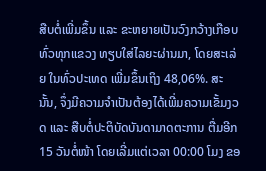ສືບຕໍ່ເພີ່ມຂຶ້ນ ແລະ ຂະຫຍາຍເປັນວົງກວ້າງເກືອບທົ່ວທຸກແຂວງ ທຽບໃສ່ໄລຍະຜ່ານມາ, ໂດຍສະເລ່ຍ ໃນທົ່ວປະເທດ ເພີ່ມຂຶ້ນເຖິງ 48,06%. ສະນັ້ນ, ຈຶ່ງມີຄວາມຈຳເປັນຕ້ອງໄດ້ເພີ່ມຄວາມເຂັ້ມງວດ ແລະ ສືບຕໍ່ປະຕິບັດບັນດາມາດຕະການ ຕື່ມອີກ 15 ວັນຕໍ່ໜ້າ ໂດຍເລີ່ມແຕ່ເວລາ 00:00 ໂມງ ຂອ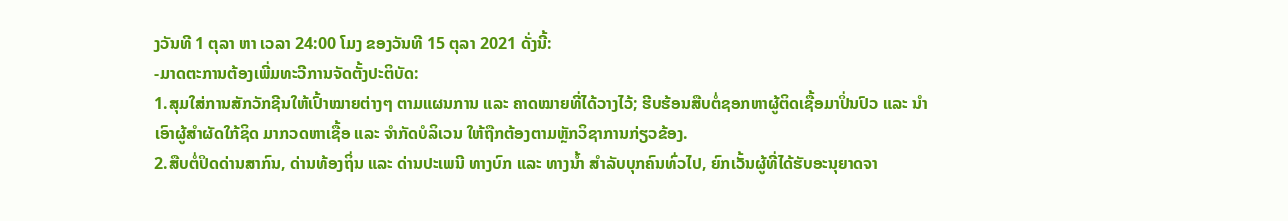ງວັນທີ 1 ຕຸລາ ຫາ ເວລາ 24:00 ໂມງ ຂອງວັນທີ 15 ຕຸລາ 2021 ດັ່ງນີ້:
-ມາດຕະການຕ້ອງເພີ່ມທະວີການຈັດຕັ້ງປະຕິບັດ:
1.ສຸມໃສ່ການສັກວັກຊີນໃຫ້ເປົ້າໝາຍຕ່າງໆ ຕາມແຜນການ ແລະ ຄາດໝາຍທີ່ໄດ້ວາງໄວ້; ຮີບຮ້ອນສືບຕໍ່ຊອກຫາຜູ້ຕິດເຊື້ອມາປິ່ນປົວ ແລະ ນຳເອົາຜູ້ສຳຜັດໃກ້ຊິດ ມາກວດຫາເຊື້ອ ແລະ ຈຳກັດບໍລິເວນ ໃຫ້ຖືກຕ້ອງຕາມຫຼັກວິຊາການກ່ຽວຂ້ອງ.
2.ສືບຕໍ່ປິດດ່ານສາກົນ, ດ່ານທ້ອງຖິ່ນ ແລະ ດ່ານປະເພນີ ທາງບົກ ແລະ ທາງນໍ້າ ສໍາລັບບຸກຄົນທົ່ວໄປ, ຍົກເວັ້ນຜູ້ທີ່ໄດ້ຮັບອະນຸຍາດຈາ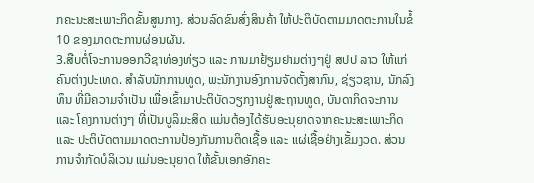ກຄະນະສະເພາະກິດຂັ້ນສູນກາງ. ສ່ວນລົດຂົນສົ່ງສິນຄ້າ ໃຫ້ປະຕິບັດຕາມມາດຕະການໃນຂໍ້ 10 ຂອງມາດຕະການຜ່ອນຜັນ.
3.ສືບຕໍ່ໂຈະການອອກວີຊາທ່ອງທ່ຽວ ແລະ ການມາຢ້ຽມຢາມຕ່າງໆຢູ່ ສປປ ລາວ ໃຫ້ແກ່ຄົນຕ່າງປະເທດ. ສໍາລັບນັກການທູດ, ພະນັກງານອົງການຈັດຕັ້ງສາກົນ, ຊ່ຽວຊານ, ນັກລົງທຶນ ທີ່ມີຄວາມຈຳເປັນ ເພື່ອເຂົ້າມາປະຕິບັດວຽກງານຢູ່ສະຖານທູດ, ບັນດາກິດຈະການ ແລະ ໂຄງການຕ່າງໆ ທີ່ເປັນບູລິມະສິດ ແມ່ນຕ້ອງໄດ້ຮັບອະນຸຍາດຈາກຄະນະສະເພາະກິດ ແລະ ປະຕິບັດຕາມມາດຕະການປ້ອງກັນການຕິດເຊື້ອ ແລະ ແຜ່ເຊື້ອຢ່າງເຂັ້ມງວດ. ສ່ວນການຈຳກັດບໍລິເວນ ແມ່ນອະນຸຍາດ ໃຫ້ຂັ້ນເອກອັກຄະ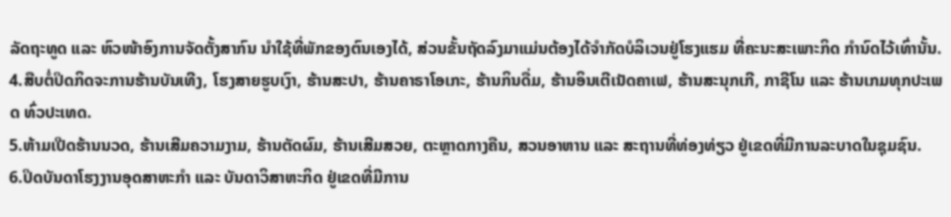ລັດຖະທູດ ແລະ ຫົວໜ້າອົງການຈັດຕັ້ງສາກົນ ນຳໃຊ້ທີ່ພັກຂອງຕົນເອງໄດ້, ສ່ວນຂັ້ນຖັດລົງມາແມ່ນຕ້ອງໄດ້ຈຳກັດບໍລິເວນຢູ່ໂຮງແຮມ ທີ່ຄະນະສະເພາະກິດ ກຳນົດໄວ້ເທົ່ານັ້ນ.
4.ສືບຕໍ່ປິດກິດຈະການຮ້ານບັນເທີງ, ໂຮງສາຍຮູບເງົາ, ຮ້ານສະປາ, ຮ້ານຄາຣາໂອເກະ, ຮ້ານກິນດື່ມ, ຮ້ານອິນເຕີເນັດຄາເຟ, ຮ້ານສະນຸກເກີ, ກາຊີໂນ ແລະ ຮ້ານເກມທຸກປະເພດ ທົ່ວປະເທດ.
5.ຫ້າມເປີດຮ້ານນວດ, ຮ້ານເສີມຄວາມງາມ, ຮ້ານຕັດຜົມ, ຮ້ານເສີມສວຍ, ຕະຫຼາດກາງຄືນ, ສວນອາຫານ ແລະ ສະຖານທີ່ທ່ອງທ່ຽວ ຢູ່ເຂດທີ່ມີການລະບາດໃນຊຸມຊົນ.
6.ປິດບັນດາໂຮງງານອຸດສາຫະກຳ ແລະ ບັນດາວິສາຫະກິດ ຢູ່ເຂດທີ່ມີການ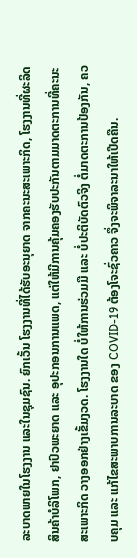ລະບາດພາຍໃນໂຮງງານ ແລະໃນຊຸມຊົນ. ຍົກເວັ້ນ ໂຮງງານທີ່ໄດ້ຮັບອະນຸຍາດ ຈາກຄະນະສະເພາະກິດ, ໂຮງງານທີ່ຜະລິດສິນຄ້າບໍລິໂພກ, ຢາປົວພະຍາດ ແລະ ອຸປະກອນການແພດ, ແຕ່ໃຫ້ມີການຄຸ້ມຄອງຮັບປະກັນຕາມມາດຕະການທີ່ຄະນະສະເພາະກິດ ວາງອອກຢ່າງເຂັ້ມງວດ. ໂຮງງານໃດ ບໍ່ໃຫ້ການຮ່ວມມື ແລະ ບໍ່ປະຕິບັດຕົວຈິງ ຕໍ່ມາດຕະການປ້ອງກັນ, ຄວບຄຸມ ແລະ ແກ້ໄຂສະພາບການລະບາດ ຂອງ COVID-19 ຕ້ອງໂຈະຊົ່ວຄາວ ຈຶ່ງຈະພິຈາລະນາໃຫ້ເປີດຄືນ.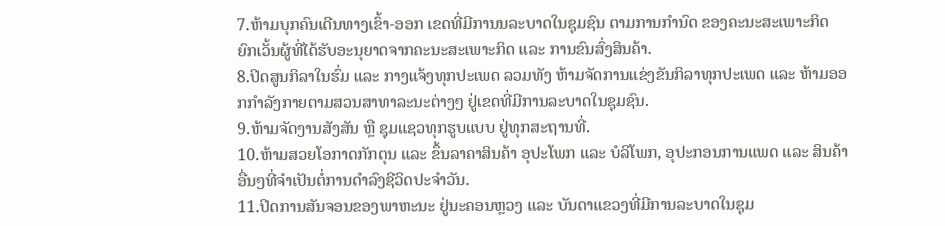7.ຫ້າມບຸກຄົນເດີນທາງເຂົ້າ-ອອກ ເຂດທີ່ມີການນລະບາດໃນຊຸມຊົນ ຕາມການກໍານົດ ຂອງຄະນະສະເພາະກິດ ຍົກເວັ້ນຜູ້ທີ່ໄດ້ຮັບອະນຸຍາດຈາກຄະນະສະເພາະກິດ ແລະ ການຂົນສົ່ງສິນຄ້າ.
8.ປິດສູນກິລາໃນຮົ່ມ ແລະ ກາງແຈ້ງທຸກປະເພດ ລວມທັງ ຫ້າມຈັດການແຂ່ງຂັນກິລາທຸກປະເພດ ແລະ ຫ້າມອອກກຳລັງກາຍຕາມສວນສາທາລະນະຕ່າງໆ ຢູ່ເຂດທີ່ມີການລະບາດໃນຊຸມຊົນ.
9.ຫ້າມຈັດງານສັງສັນ ຫຼື ຊຸມແຊວທຸກຮູບແບບ ຢູ່ທຸກສະຖານທີ່.
10.ຫ້າມສວຍໂອກາດກັກຕຸນ ແລະ ຂຶ້ນລາຄາສິນຄ້າ ອຸປະໂພກ ແລະ ບໍລິໂພກ, ອຸປະກອນການແພດ ແລະ ສິນຄ້າອື່ນໆທີ່ຈໍາເປັນຕໍ່ການດໍາລົງຊີວິດປະຈໍາວັນ.
11.ປິດການສັນຈອນຂອງພາຫະນະ ຢູ່ນະຄອນຫຼວງ ແລະ ບັນດາແຂວງທີ່ມີການລະບາດໃນຊຸມ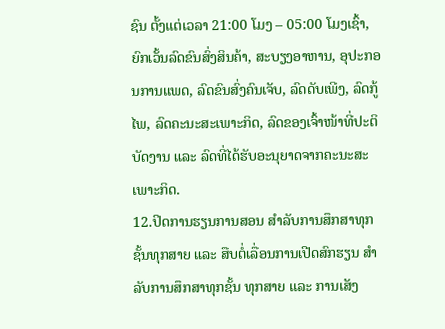ຊົນ ຕັ້ງແຕ່ເວລາ 21:00 ໂມງ – 05:00 ໂມງເຊົ້າ, ຍົກເວັ້ນລົດຂົນສົ່ງສິນຄ້າ, ສະບຽງອາຫານ, ອຸປະກອນການແພດ, ລົດຂົນສົ່ງຄົນເຈັບ, ລົດດັບເພີງ, ລົດກູ້ໄພ, ລົດຄະນະສະເພາະກິດ, ລົດຂອງເຈົ້າໜ້າທີ່ປະຕິບັດງານ ແລະ ລົດທີ່ໄດ້ຮັບອະນຸຍາດຈາກຄະນະສະເພາະກິດ.
12.ປິດການຮຽນການສອນ ສຳລັບການສຶກສາທຸກຊັ້ນທຸກສາຍ ແລະ ສືບຕໍ່ເລື່ອນການເປີດສົກຮຽນ ສຳລັບການສຶກສາທຸກຊັ້ນ ທຸກສາຍ ແລະ ການເສັງ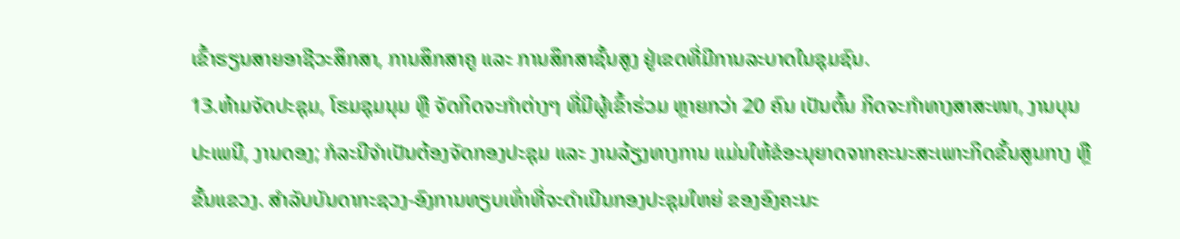ເຂົ້າຮຽນສາຍອາຊີວະສຶກສາ, ການສຶກສາຄູ ແລະ ການສຶກສາຊັ້ນສູງ ຢູ່ເຂດທີ່ມີການລະບາດໃນຊຸມຊົນ.
13.ຫ້າມຈັດປະຊຸມ, ໂຮມຊຸມນຸມ ຫຼື ຈັດກິດຈະກຳຕ່າງໆ ທີ່ມີຜູ້ເຂົ້າຮ່ວມ ຫຼາຍກວ່າ 20 ຄົນ ເປັນຕົ້ນ ກິດຈະກຳທາງສາສະໜາ, ງານບຸນປະເພນີ, ງານດອງ; ກໍລະນີຈໍາເປັນຕ້ອງຈັດກອງປະຊຸມ ແລະ ງານລ້ຽງທາງການ ແມ່ນໃຫ້ຂໍອະນຸຍາດຈາກຄະນະສະເພາະກິດຂັ້ນສູນກາງ ຫຼື ຂັ້ນແຂວງ. ສຳລັບບັນດາກະຊວງ-ອົງການທຽບເທົ່າທີ່ຈະດຳເນີນກອງປະຊຸມໃຫຍ່ ຂອງອົງຄະນະ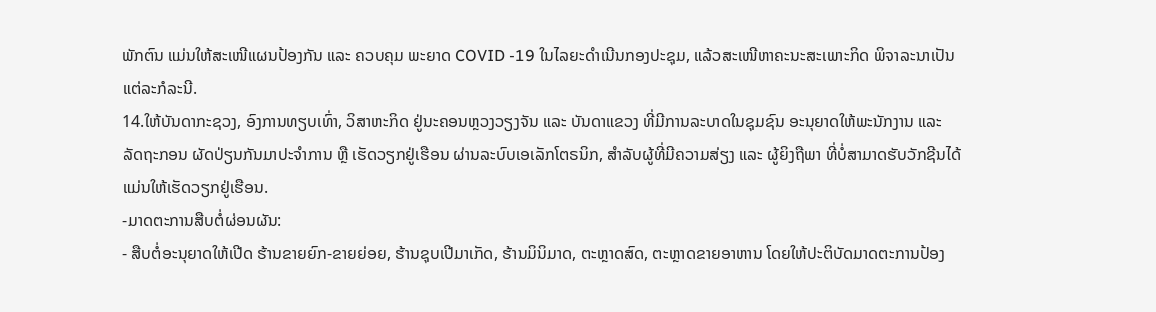ພັກຕົນ ແມ່ນໃຫ້ສະເໜີແຜນປ້ອງກັນ ແລະ ຄວບຄຸມ ພະຍາດ COVID -19 ໃນໄລຍະດໍາເນີນກອງປະຊຸມ, ແລ້ວສະເໜີຫາຄະນະສະເພາະກິດ ພິຈາລະນາເປັນແຕ່ລະກໍລະນີ.
14.ໃຫ້ບັນດາກະຊວງ, ອົງການທຽບເທົ່າ, ວິສາຫະກິດ ຢູ່ນະຄອນຫຼວງວຽງຈັນ ແລະ ບັນດາແຂວງ ທີ່ມີການລະບາດໃນຊຸມຊົນ ອະນຸຍາດໃຫ້ພະນັກງານ ແລະ ລັດຖະກອນ ຜັດປ່ຽນກັນມາປະຈຳການ ຫຼື ເຮັດວຽກຢູ່ເຮືອນ ຜ່ານລະບົບເອເລັກໂຕຣນິກ, ສຳລັບຜູ້ທີ່ມີຄວາມສ່ຽງ ແລະ ຜູ້ຍິງຖືພາ ທີ່ບໍ່ສາມາດຮັບວັກຊີນໄດ້ ແມ່ນໃຫ້ເຮັດວຽກຢູ່ເຮືອນ.
-ມາດຕະການສືບຕໍ່ຜ່ອນຜັນ:
- ສືບຕໍ່ອະນຸຍາດໃຫ້ເປີດ ຮ້ານຂາຍຍົກ-ຂາຍຍ່ອຍ, ຮ້ານຊຸບເປີມາເກັດ, ຮ້ານມິນິມາດ, ຕະຫຼາດສົດ, ຕະຫຼາດຂາຍອາຫານ ໂດຍໃຫ້ປະຕິບັດມາດຕະການປ້ອງ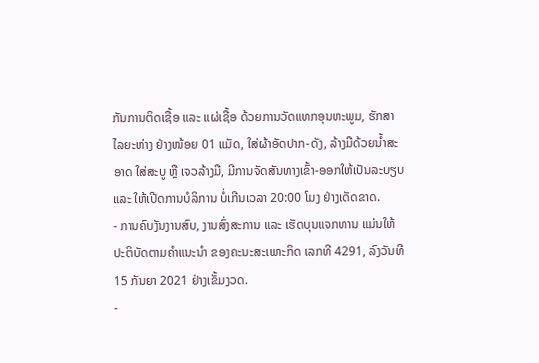ກັນການຕິດເຊື້ອ ແລະ ແຜ່ເຊື້ອ ດ້ວຍການວັດແທກອຸນຫະພູມ, ຮັກສາໄລຍະຫ່າງ ຢ່າງໜ້ອຍ 01 ແມັດ, ໃສ່ຜ້າອັດປາກ-ດັງ, ລ້າງມືດ້ວຍນໍ້າສະອາດ ໃສ່ສະບູ ຫຼື ເຈວລ້າງມື, ມີການຈັດສັນທາງເຂົ້າ-ອອກໃຫ້ເປັນລະບຽບ ແລະ ໃຫ້ເປີດການບໍລິການ ບໍ່ເກີນເວລາ 20:00 ໂມງ ຢ່າງເດັດຂາດ.
- ການຄົບງັນງານສົບ, ງານສົ່ງສະການ ແລະ ເຮັດບຸນແຈກທານ ແມ່ນໃຫ້ປະຕິບັດຕາມຄຳແນະນຳ ຂອງຄະນະສະເພາະກິດ ເລກທີ 4291, ລົງວັນທີ 15 ກັນຍາ 2021 ຢ່າງເຂັ້ມງວດ.
-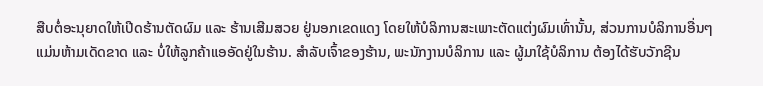ສືບຕໍ່ອະນຸຍາດໃຫ້ເປີດຮ້ານຕັດຜົມ ແລະ ຮ້ານເສີມສວຍ ຢູ່ນອກເຂດແດງ ໂດຍໃຫ້ບໍລິການສະເພາະຕັດແຕ່ງຜົມເທົ່ານັ້ນ, ສ່ວນການບໍລິການອື່ນໆ ແມ່ນຫ້າມເດັດຂາດ ແລະ ບໍ່ໃຫ້ລູກຄ້າແອອັດຢູ່ໃນຮ້ານ. ສຳລັບເຈົ້າຂອງຮ້ານ, ພະນັກງານບໍລິການ ແລະ ຜູ້ມາໃຊ້ບໍລິການ ຕ້ອງໄດ້ຮັບວັກຊີນ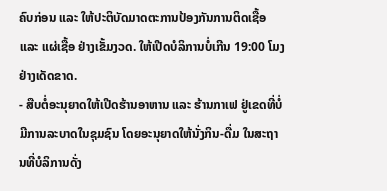ຄົບກ່ອນ ແລະ ໃຫ້ປະຕິບັດມາດຕະການປ້ອງກັນການຕິດເຊື້ອ ແລະ ແຜ່ເຊື້ອ ຢ່າງເຂັ້ມງວດ. ໃຫ້ເປີດບໍລິການບໍ່ເກີນ 19:00 ໂມງ ຢ່າງເດັດຂາດ.
- ສືບຕໍ່ອະນຸຍາດໃຫ້ເປີດຮ້ານອາຫານ ແລະ ຮ້ານກາເຟ ຢູ່ເຂດທີ່ບໍ່ມີການລະບາດໃນຊຸມຊົນ ໂດຍອະນຸຍາດໃຫ້ນັ່ງກິນ-ດື່ມ ໃນສະຖານທີ່ບໍລິການດັ່ງ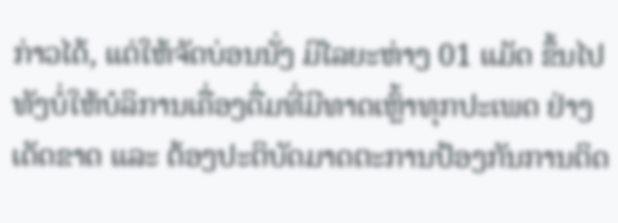ກ່າວໄດ້, ແຕ່ໃຫ້ຈັດບ່ອນນັ່ງ ມີໄລຍະຫ່າງ 01 ແມັດ ຂຶ້ນໄປ ທັງບໍ່ໃຫ້ບໍລິການເຄື່ອງດື່ມທີ່ມີທາດເຫຼົ້າທຸກປະເພດ ຢ່າງເດັດຂາດ ແລະ ຕ້ອງປະຕິບັດມາດຕະການປ້ອງກັນການຕິດ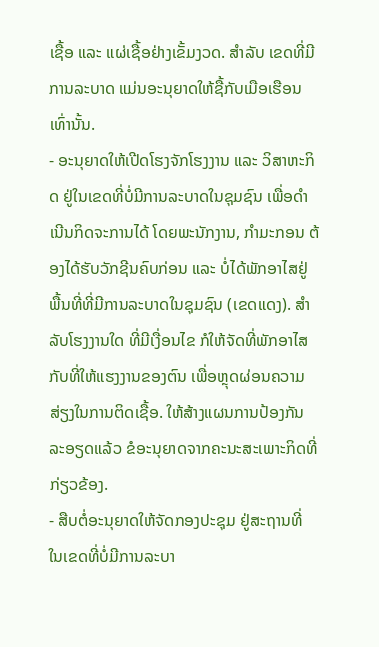ເຊື້ອ ແລະ ແຜ່ເຊື້ອຢ່າງເຂັ້ມງວດ. ສຳລັບ ເຂດທີ່ມີການລະບາດ ແມ່ນອະນຸຍາດໃຫ້ຊື້ກັບເມືອເຮືອນເທົ່ານັ້ນ.
- ອະນຸຍາດໃຫ້ເປີດໂຮງຈັກໂຮງງານ ແລະ ວິສາຫະກິດ ຢູ່ໃນເຂດທີ່ບໍ່ມີການລະບາດໃນຊຸມຊົນ ເພື່ອດຳເນີນກິດຈະການໄດ້ ໂດຍພະນັກງານ, ກໍາມະກອນ ຕ້ອງໄດ້ຮັບວັກຊີນຄົບກ່ອນ ແລະ ບໍ່ໄດ້ພັກອາໄສຢູ່ພື້ນທີ່ທີ່ມີການລະບາດໃນຊຸມຊົນ (ເຂດແດງ). ສຳລັບໂຮງງານໃດ ທີ່ມີເງື່ອນໄຂ ກໍໃຫ້ຈັດທີ່ພັກອາໄສກັບທີ່ໃຫ້ແຮງງານຂອງຕົນ ເພື່ອຫຼຸດຜ່ອນຄວາມສ່ຽງໃນການຕິດເຊື້ອ. ໃຫ້ສ້າງແຜນການປ້ອງກັນລະອຽດແລ້ວ ຂໍອະນຸຍາດຈາກຄະນະສະເພາະກິດທີ່ກ່ຽວຂ້ອງ.
- ສືບຕໍ່ອະນຸຍາດໃຫ້ຈັດກອງປະຊຸມ ຢູ່ສະຖານທີ່ ໃນເຂດທີ່ບໍ່ມີການລະບາ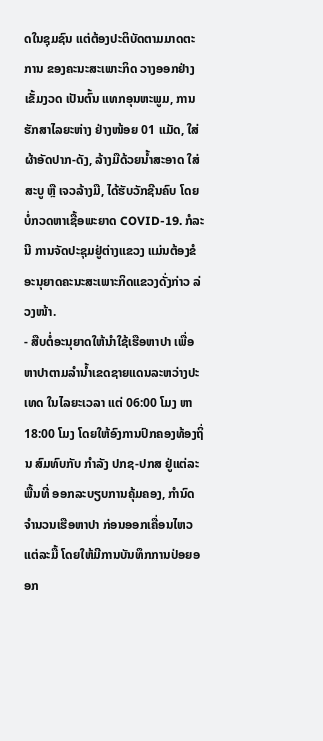ດໃນຊຸມຊົນ ແຕ່ຕ້ອງປະຕິບັດຕາມມາດຕະການ ຂອງຄະນະສະເພາະກິດ ວາງອອກຢ່າງເຂັ້ມງວດ ເປັນຕົ້ນ ແທກອຸນຫະພູມ, ການຮັກສາໄລຍະຫ່າງ ຢ່າງໜ້ອຍ 01 ແມັດ, ໃສ່ຜ້າອັດປາກ-ດັງ, ລ້າງມືດ້ວຍນໍ້າສະອາດ ໃສ່ສະບູ ຫຼື ເຈວລ້າງມື, ໄດ້ຮັບວັກຊີນຄົບ ໂດຍບໍ່ກວດຫາເຊື້ອພະຍາດ COVID-19. ກໍລະນີ ການຈັດປະຊຸມຢູ່ຕ່າງແຂວງ ແມ່ນຕ້ອງຂໍອະນຸຍາດຄະນະສະເພາະກິດແຂວງດັ່ງກ່າວ ລ່ວງໜ້າ.
- ສືບຕໍ່ອະນຸຍາດໃຫ້ນຳໃຊ້ເຮືອຫາປາ ເພື່ອຫາປາຕາມລຳນໍ້າເຂດຊາຍແດນລະຫວ່າງປະເທດ ໃນໄລຍະເວລາ ແຕ່ 06:00 ໂມງ ຫາ 18:00 ໂມງ ໂດຍໃຫ້ອົງການປົກຄອງທ້ອງຖິ່ນ ສົມທົບກັບ ກໍາລັງ ປກຊ-ປກສ ຢູ່ແຕ່ລະພື້ນທີ່ ອອກລະບຽບການຄຸ້ມຄອງ, ກຳນົດຈຳນວນເຮືອຫາປາ ກ່ອນອອກເຄື່ອນໄຫວ ແຕ່ລະມື້ ໂດຍໃຫ້ມີການບັນທຶກການປ່ອຍອອກ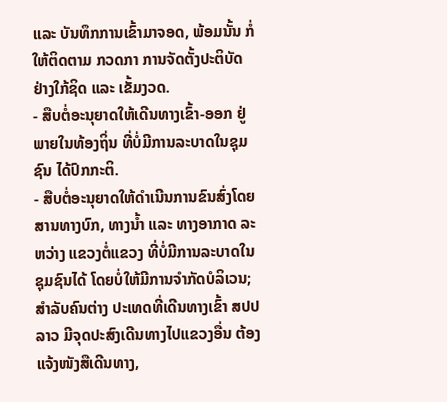ແລະ ບັນທຶກການເຂົ້າມາຈອດ, ພ້ອມນັ້ນ ກໍ່ໃຫ້ຕິດຕາມ ກວດກາ ການຈັດຕັ້ງປະຕິບັດ ຢ່າງໃກ້ຊິດ ແລະ ເຂັ້ມງວດ.
- ສືບຕໍ່ອະນຸຍາດໃຫ້ເດີນທາງເຂົ້າ-ອອກ ຢູ່ພາຍໃນທ້ອງຖິ່ນ ທີ່ບໍ່ມີການລະບາດໃນຊຸມຊົນ ໄດ້ປົກກະຕິ.
- ສືບຕໍ່ອະນຸຍາດໃຫ້ດຳເນີນການຂົນສົ່ງໂດຍສານທາງບົກ, ທາງນໍ້າ ແລະ ທາງອາກາດ ລະຫວ່າງ ແຂວງຕໍ່ແຂວງ ທີ່ບໍ່ມີການລະບາດໃນຊຸມຊົນໄດ້ ໂດຍບໍ່ໃຫ້ມີການຈຳກັດບໍລິເວນ; ສຳລັບຄົນຕ່າງ ປະເທດທີ່ເດີນທາງເຂົ້າ ສປປ ລາວ ມີຈຸດປະສົງເດີນທາງໄປແຂວງອື່ນ ຕ້ອງແຈ້ງໜັງສືເດີນທາງ,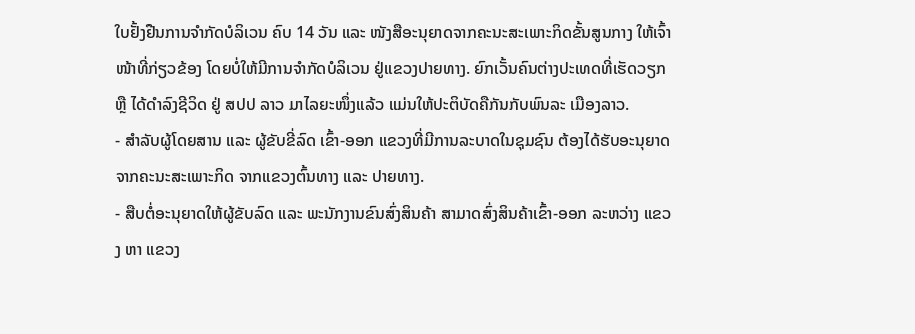ໃບຢັ້ງຢືນການຈຳກັດບໍລິເວນ ຄົບ 14 ວັນ ແລະ ໜັງສືອະນຸຍາດຈາກຄະນະສະເພາະກິດຂັ້ນສູນກາງ ໃຫ້ເຈົ້າໜ້າທີ່ກ່ຽວຂ້ອງ ໂດຍບໍ່ໃຫ້ມີການຈຳກັດບໍລິເວນ ຢູ່ແຂວງປາຍທາງ. ຍົກເວັ້ນຄົນຕ່າງປະເທດທີ່ເຮັດວຽກ ຫຼື ໄດ້ດຳລົງຊີວິດ ຢູ່ ສປປ ລາວ ມາໄລຍະໜຶ່ງແລ້ວ ແມ່ນໃຫ້ປະຕິບັດຄືກັນກັບພົນລະ ເມືອງລາວ.
- ສຳລັບຜູ້ໂດຍສານ ແລະ ຜູ້ຂັບຂີ່ລົດ ເຂົ້າ-ອອກ ແຂວງທີ່ມີການລະບາດໃນຊຸມຊົນ ຕ້ອງໄດ້ຮັບອະນຸຍາດຈາກຄະນະສະເພາະກິດ ຈາກແຂວງຕົ້ນທາງ ແລະ ປາຍທາງ.
- ສືບຕໍ່ອະນຸຍາດໃຫ້ຜູ້ຂັບລົດ ແລະ ພະນັກງານຂົນສົ່ງສິນຄ້າ ສາມາດສົ່ງສິນຄ້າເຂົ້າ-ອອກ ລະຫວ່າງ ແຂວງ ຫາ ແຂວງ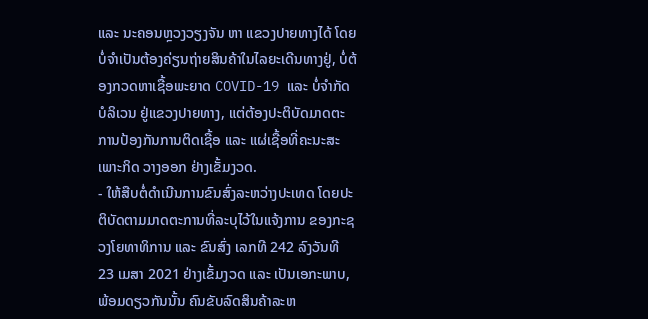ແລະ ນະຄອນຫຼວງວຽງຈັນ ຫາ ແຂວງປາຍທາງໄດ້ ໂດຍບໍ່ຈຳເປັນຕ້ອງຄ່ຽນຖ່າຍສິນຄ້າໃນໄລຍະເດີນທາງຢູ່, ບໍ່ຕ້ອງກວດຫາເຊື້ອພະຍາດ COVID-19 ແລະ ບໍ່ຈຳກັດບໍລິເວນ ຢູ່ແຂວງປາຍທາງ, ແຕ່ຕ້ອງປະຕິບັດມາດຕະການປ້ອງກັນການຕິດເຊື້ອ ແລະ ແຜ່ເຊື້ອທີ່ຄະນະສະເພາະກິດ ວາງອອກ ຢ່າງເຂັ້ມງວດ.
- ໃຫ້ສືບຕໍ່ດຳເນີນການຂົນສົ່ງລະຫວ່າງປະເທດ ໂດຍປະຕິບັດຕາມມາດຕະການທີ່ລະບຸໄວ້ໃນແຈ້ງການ ຂອງກະຊວງໂຍທາທິການ ແລະ ຂົນສົ່ງ ເລກທີ 242 ລົງວັນທີ 23 ເມສາ 2021 ຢ່າງເຂັ້ມງວດ ແລະ ເປັນເອກະພາບ, ພ້ອມດຽວກັນນັ້ນ ຄົນຂັບລົດສິນຄ້າລະຫ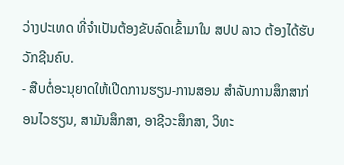ວ່າງປະເທດ ທີ່ຈຳເປັນຕ້ອງຂັບລົດເຂົ້າມາໃນ ສປປ ລາວ ຕ້ອງໄດ້ຮັບວັກຊີນຄົບ.
- ສືບຕໍ່ອະນຸຍາດໃຫ້ເປີດການຮຽນ-ການສອນ ສຳລັບການສຶກສາກ່ອນໄວຮຽນ, ສາມັນສຶກສາ, ອາຊີວະສຶກສາ, ວິທະ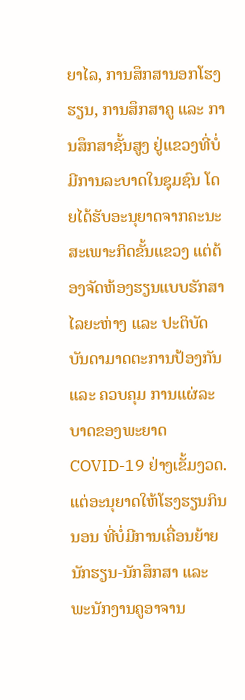ຍາໄລ, ການສຶກສານອກໂຮງຮຽນ, ການສຶກສາຄູ ແລະ ການສຶກສາຊັ້ນສູງ ຢູ່ແຂວງທີ່ບໍ່ມີການລະບາດໃນຊຸມຊົນ ໂດຍໄດ້ຮັບອະນຸຍາດຈາກຄະນະສະເພາະກິດຂັ້ນແຂວງ ແຕ່ຕ້ອງຈັດຫ້ອງຮຽນແບບຮັກສາໄລຍະຫ່າງ ແລະ ປະຕິບັດບັນດາມາດຕະການປ້ອງກັນ ແລະ ຄວບຄຸມ ການແຜ່ລະບາດຂອງພະຍາດ COVID-19 ຢ່າງເຂັ້ມງວດ. ແຕ່ອະນຸຍາດໃຫ້ໂຮງຮຽນກິນນອນ ທີ່ບໍ່ມີການເຄື່ອນຍ້າຍນັກຮຽນ-ນັກສຶກສາ ແລະ ພະນັກງານຄູອາຈານ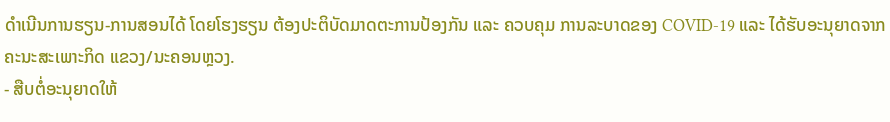ດໍາເນີນການຮຽນ-ການສອນໄດ້ ໂດຍໂຮງຮຽນ ຕ້ອງປະຕິບັດມາດຕະການປ້ອງກັນ ແລະ ຄວບຄຸມ ການລະບາດຂອງ COVID-19 ແລະ ໄດ້ຮັບອະນຸຍາດຈາກຄະນະສະເພາະກິດ ແຂວງ/ນະຄອນຫຼວງ.
- ສືບຕໍ່ອະນຸຍາດໃຫ້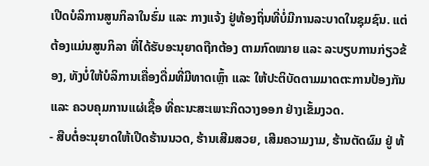ເປີດບໍລິການສູນກິລາໃນຮົ່ມ ແລະ ກາງແຈ້ງ ຢູ່ທ້ອງຖິ່ນທີ່ບໍ່ມີການລະບາດໃນຊຸມຊົນ. ແຕ່ຕ້ອງແມ່ນສູນກິລາ ທີ່ໄດ້ຮັບອະນຸຍາດຖືກຕ້ອງ ຕາມກົດໝາຍ ແລະ ລະບຽບການກ່ຽວຂ້ອງ, ທັງບໍ່ໃຫ້ບໍລິການເຄື່ອງດື່ມທີ່ມີທາດເຫຼົ້າ ແລະ ໃຫ້ປະຕິບັດຕາມມາດຕະການປ້ອງກັນ ແລະ ຄວບຄຸມການແຜ່ເຊື້ອ ທີ່ຄະນະສະເພາະກິດວາງອອກ ຢ່າງເຂັ້ມງວດ.
- ສືບຕໍ່ອະນຸຍາດໃຫ້ເປີດຮ້ານນວດ, ຮ້ານເສີມສວຍ, ເສີມຄວາມງາມ, ຮ້ານຕັດຜົມ ຢູ່ ທ້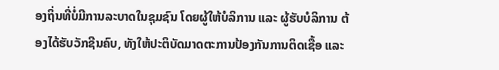ອງຖິ່ນທີ່ບໍ່ມີການລະບາດໃນຊຸມຊົນ ໂດຍຜູ້ໃຫ້ບໍລິການ ແລະ ຜູ້ຮັບບໍລິການ ຕ້ອງໄດ້ຮັບວັກຊີນຄົບ, ທັງໃຫ້ປະຕິບັດມາດຕະການປ້ອງກັນການຕິດເຊື້ອ ແລະ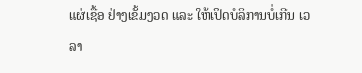ແຜ່ເຊື້ອ ຢ່າງເຂັ້ມງວດ ແລະ ໃຫ້ເປິດບໍລິການບໍ່ເກີນ ເວລາ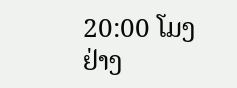20:00 ໂມງ ຢ່າງ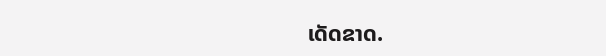ເດັດຂາດ.